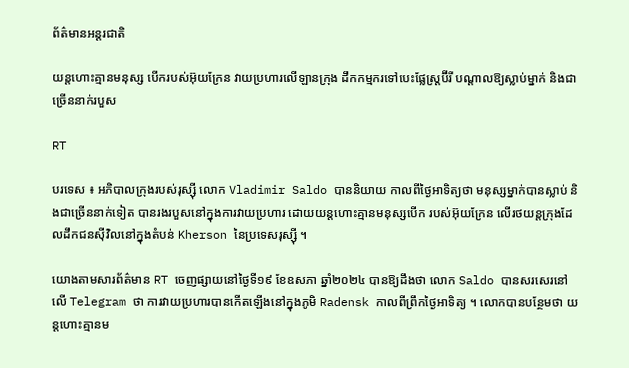ព័ត៌មានអន្តរជាតិ

យន្តហោះគ្មានមនុស្ស បើករបស់អ៊ុយក្រែន វាយប្រហារលើឡានក្រុង ដឹកកម្មករទៅបេះផ្លែស្រ្តប៊ីរី បណ្តាលឱ្យស្លាប់ម្នាក់ និងជាច្រើននាក់របួស

RT

បរទេស ៖ អភិបាលក្រុងរបស់រុស្ស៊ី លោក Vladimir Saldo បាននិយាយ កាលពីថ្ងៃអាទិត្យថា មនុស្សម្នាក់បានស្លាប់ និងជាច្រើននាក់ទៀត បានរងរបួសនៅក្នុងការវាយប្រហារ ដោយយន្តហោះគ្មានមនុស្សបើក របស់អ៊ុយក្រែន លើរថយន្តក្រុងដែលដឹកជនស៊ីវិលនៅក្នុងតំបន់ Kherson នៃប្រទេសរុស្ស៊ី ។

យោងតាមសារព័ត៌មាន RT ចេញផ្សាយនៅថ្ងៃទី១៩ ខែឧសភា ឆ្នាំ២០២៤ បានឱ្យដឹងថា លោក Saldo បានសរសេរនៅលើ Telegram ថា ការវាយប្រហារបានកើតឡើងនៅក្នុងភូមិ Radensk កាលពីព្រឹកថ្ងៃអាទិត្យ ។ លោកបានបន្ថែមថា យន្តហោះគ្មានម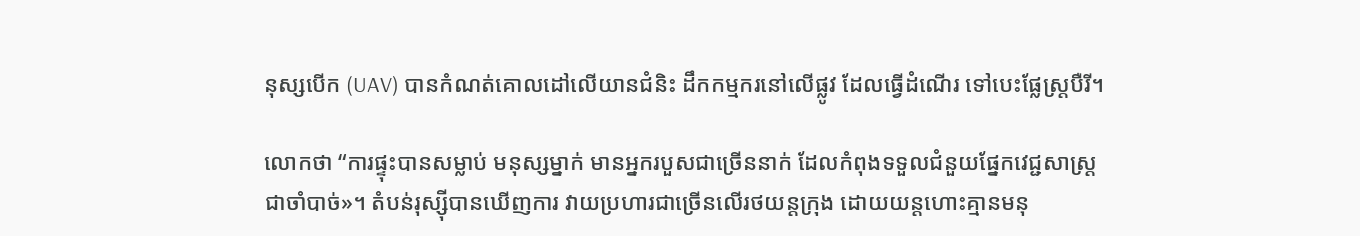នុស្សបើក (UAV) បានកំណត់គោលដៅលើយានជំនិះ ដឹកកម្មករនៅលើផ្លូវ ដែលធ្វើដំណើរ ទៅបេះផ្លែស្ត្របឺរី។

លោកថា “ការផ្ទុះបានសម្លាប់ មនុស្សម្នាក់ មានអ្នករបួសជាច្រើននាក់ ដែលកំពុងទទួលជំនួយផ្នែកវេជ្ជសាស្រ្ដជាចាំបាច់»។ តំបន់រុស្ស៊ីបានឃើញការ វាយប្រហារជាច្រើនលើរថយន្តក្រុង ដោយយន្តហោះគ្មានមនុ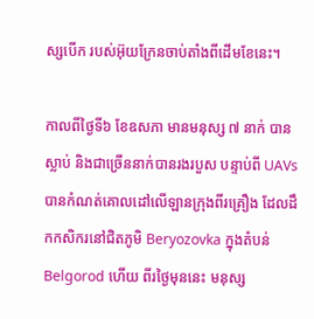ស្សបើក របស់អ៊ុយក្រែនចាប់តាំងពីដើមខែនេះ។

កាលពីថ្ងៃទី៦ ខែឧសភា មានមនុស្ស ៧ នាក់ បានស្លាប់ និងជាច្រើននាក់បានរងរបួស បន្ទាប់ពី UAVs បានកំណត់គោលដៅលើឡានក្រុងពីរគ្រឿង ដែលដឹកកសិករនៅជិតភូមិ Beryozovka ក្នុងតំបន់ Belgorod ហើយ ពីរថ្ងៃមុននេះ មនុស្ស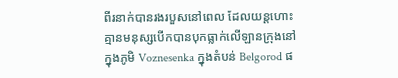ពីរនាក់បានរងរបួសនៅពេល ដែលយន្តហោះគ្មានមនុស្សបើកបានបុកធ្លាក់លើឡានក្រុងនៅក្នុងភូមិ Voznesenka ក្នុងតំបន់ Belgorod ផ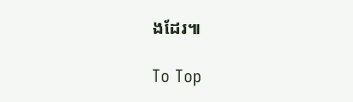ងដែរ៕

To Top